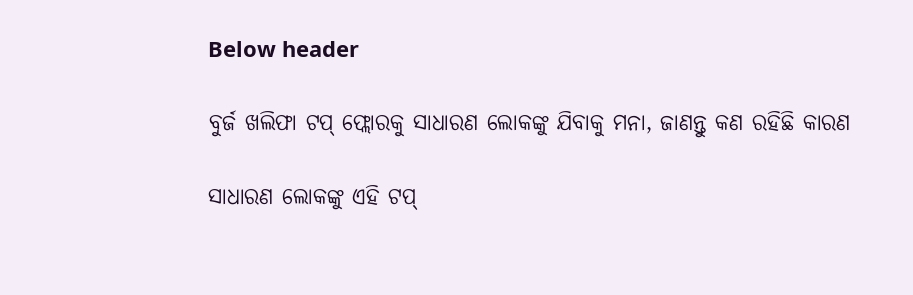Below header

ବୁର୍ଜ ଖଲିଫା ଟପ୍‌ ଫ୍ଲୋରକୁ ସାଧାରଣ ଲୋକଙ୍କୁ ଯିବାକୁ ମନା, ଜାଣନ୍ତୁ କଣ ରହିଛି କାରଣ

ସାଧାରଣ ଲୋକଙ୍କୁ ଏହି ଟପ୍‌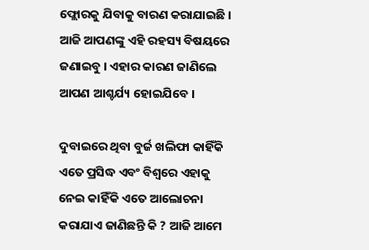ଫ୍ଲୋରକୁ ଯିବାକୁ ବାରଣ କରାଯାଇଛି । ଆଜି ଆପଣଙ୍କୁ ଏହି ରହସ୍ୟ ବିଷୟରେ ଜଣାଇବୁ । ଏହାର କାରଣ ଜାଣିଲେ ଆପଣ ଆଶ୍ଚର୍ଯ୍ୟ ହୋଇଯିବେ ।

ଦୁବାଇରେ ଥିବା ବୁର୍ଜ ଖଲିଫା କାହିଁକି ଏତେ ପ୍ରସିଦ୍ଧ ଏବଂ ବିଶ୍ୱରେ ଏହାକୁ ନେଇ କାହିଁକି ଏତେ ଆଲୋଚନା କରାଯାଏ ଜାଣିଛନ୍ତି କି ? ଆଜି ଆମେ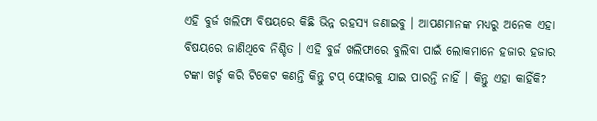ଏହି ବୁର୍ଜ ଖଲିଫା ବିଷୟରେ କିଛି ଭିନ୍ନ ରହସ୍ୟ ଜଣାଇବୁ । ଆପଣମାନଙ୍କ ମଧ୍ୟରୁ ଅନେକ ଏହା ବିଷୟରେ ଜାଣିଥିବେ ନିଶ୍ଚିତ । ଏହି ବୁର୍ଜ ଖଲିଫାରେ ବୁଲିବା ପାଇଁ ଲୋକମାନେ ହଜାର ହଜାର ଟଙ୍କା ଖର୍ଚ୍ଚ କରି ଟିକେଟ କଣନ୍ତି କିନ୍ତୁ ଟପ୍‌ ଫ୍ଲୋରକୁ ଯାଇ ପାରନ୍ତି ନାହିଁ । କିନ୍ତୁ ଏହା କାହିଁକି?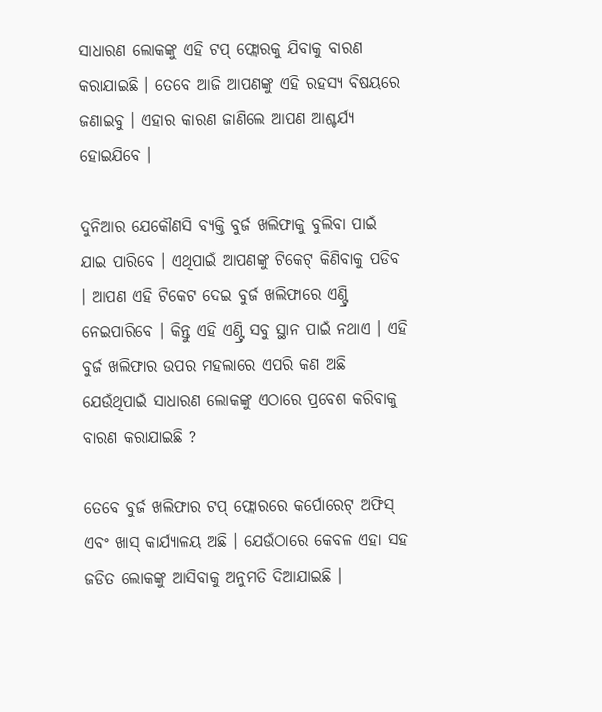ସାଧାରଣ ଲୋକଙ୍କୁ ଏହି ଟପ୍‌ ଫ୍ଲୋରକୁ ଯିବାକୁ ବାରଣ କରାଯାଇଛି । ତେବେ ଆଜି ଆପଣଙ୍କୁ ଏହି ରହସ୍ୟ ବିଷୟରେ ଜଣାଇବୁ । ଏହାର କାରଣ ଜାଣିଲେ ଆପଣ ଆଶ୍ଚର୍ଯ୍ୟ ହୋଇଯିବେ ।

ଦୁନିଆର ଯେକୌଣସି ବ୍ୟକ୍ତି ବୁର୍ଜ ଖଲିଫାକୁ ବୁଲିବା ପାଇଁ ଯାଇ ପାରିବେ । ଏଥିପାଇଁ ଆପଣଙ୍କୁ ଟିକେଟ୍ କିଣିବାକୁ ପଡିବ । ଆପଣ ଏହି ଟିକେଟ ଦେଇ ବୁର୍ଜ ଖଲିଫାରେ ଏଣ୍ଟ୍ରି ନେଇପାରିବେ । କିନ୍ତୁ ଏହି ଏଣ୍ଟ୍ରି ସବୁ ସ୍ଥାନ ପାଇଁ ନଥାଏ । ଏହି ବୁର୍ଜ ଖଲିଫାର ଉପର ମହଲାରେ ଏପରି କଣ ଅଛି ଯେଉଁଥିପାଇଁ ସାଧାରଣ ଲୋକଙ୍କୁ ଏଠାରେ ପ୍ରବେଶ କରିବାକୁ ବାରଣ କରାଯାଇଛି ?

ତେବେ ବୁର୍ଜ ଖଲିଫାର ଟପ୍‌ ଫ୍ଲୋରରେ କର୍ପୋରେଟ୍ ଅଫିସ୍ ଏବଂ ଖାସ୍‌ କାର୍ଯ୍ୟାଳୟ ଅଛି । ଯେଉଁଠାରେ କେବଳ ଏହା ସହ ଜଡିତ ଲୋକଙ୍କୁ ଆସିବାକୁ ଅନୁମତି ଦିଆଯାଇଛି ।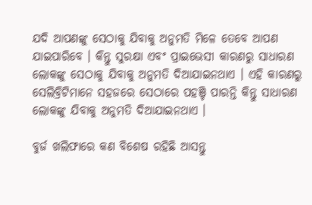ଯଦି ଆପଣଙ୍କୁ ସେଠାକୁ ଯିବାକୁ ଅନୁମତି ମିଳେ ତେବେ ଆପଣ ଯାଇପାରିବେ । କିନ୍ତୁ ସୁରକ୍ଷା ଏବଂ ପ୍ରାଇଭେସୀ କାରଣରୁ ସାଧାରଣ ଲୋକଙ୍କୁ ସେଠାକୁ ଯିବାକୁ ଅନୁମତି ଦିଆଯାଇନଥାଏ । ଏହି କାରଣରୁ ସେଲିବ୍ରିଟିମାନେ ସହଜରେ ସେଠାରେ ପହଞ୍ଚି ପାରନ୍ତି କିନ୍ତୁ ସାଧାରଣ ଲୋକଙ୍କୁ ଯିବାକୁ ଅନୁମତି ଦିଆଯାଇନଥାଏ ।

ବୁର୍ଜ ଖଲିଫାରେ କଣ ବିଶେଷ ରହିଛି ଆସନ୍ତୁ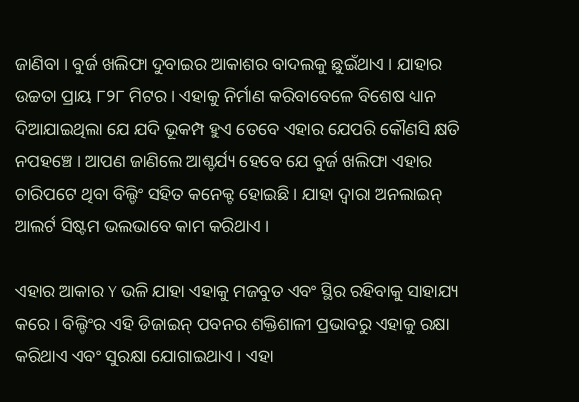ଜାଣିବା । ବୁର୍ଜ ଖଲିଫା ଦୁବାଇର ଆକାଶର ବାଦଲକୁ ଛୁଇଁଥାଏ । ଯାହାର ଉଚ୍ଚତା ପ୍ରାୟ ୮୨୮ ମିଟର । ଏହାକୁ ନିର୍ମାଣ କରିବାବେଳେ ବିଶେଷ ଧ୍ୟାନ ଦିଆଯାଇଥିଲା ଯେ ଯଦି ଭୂକମ୍ପ ହୁଏ ତେବେ ଏହାର ଯେପରି କୌଣସି କ୍ଷତି ନପହଞ୍ଚେ । ଆପଣ ଜାଣିଲେ ଆଶ୍ଚର୍ଯ୍ୟ ହେବେ ଯେ ବୁର୍ଜ ଖଲିଫା ଏହାର ଚାରିପଟେ ଥିବା ବିଲ୍ଡିଂ ସହିତ କନେକ୍ଟ ହୋଇଛି । ଯାହା ଦ୍ୱାରା ଅନଲାଇନ୍ ଆଲର୍ଟ ସିଷ୍ଟମ ଭଲଭାବେ କାମ କରିଥାଏ ।

ଏହାର ଆକାର Y ଭଳି ଯାହା ଏହାକୁ ମଜବୁତ ଏବଂ ସ୍ଥିର ରହିବାକୁ ସାହାଯ୍ୟ କରେ । ବିଲ୍ଡିଂର ଏହି ଡିଜାଇନ୍ ପବନର ଶକ୍ତିଶାଳୀ ପ୍ରଭାବରୁ ଏହାକୁ ରକ୍ଷା କରିଥାଏ ଏବଂ ସୁରକ୍ଷା ଯୋଗାଇଥାଏ । ଏହା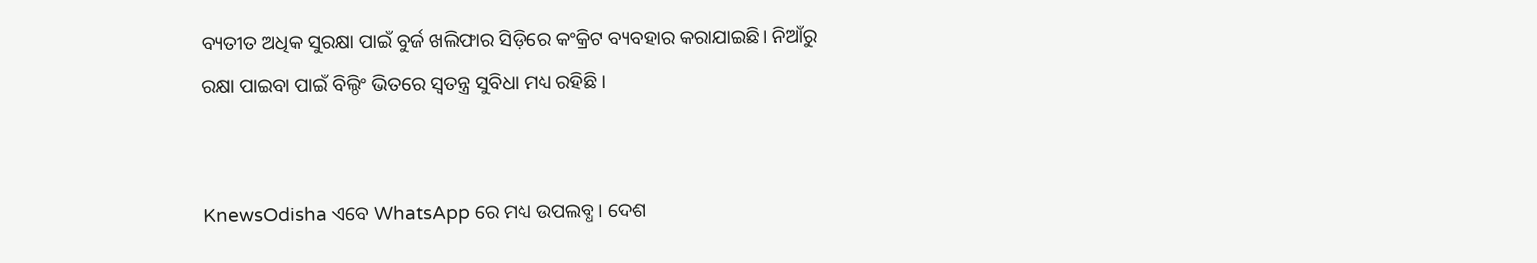ବ୍ୟତୀତ ଅଧିକ ସୁରକ୍ଷା ପାଇଁ ବୁର୍ଜ ଖଲିଫାର ସିଡ଼ିରେ କଂକ୍ରିଟ ବ୍ୟବହାର କରାଯାଇଛି। ନିଆଁରୁ ରକ୍ଷା ପାଇବା ପାଇଁ ବିଲ୍ଠିଂ ଭିତରେ ସ୍ୱତନ୍ତ୍ର ସୁବିଧା ମଧ୍ୟ ରହିଛି ।


KnewsOdisha ଏବେ WhatsApp ରେ ମଧ୍ୟ ଉପଲବ୍ଧ । ଦେଶ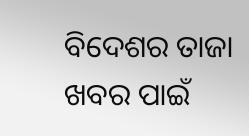ବିଦେଶର ତାଜା ଖବର ପାଇଁ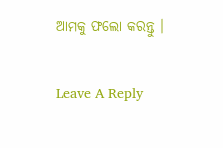ଆମକୁ ଫଲୋ କରନ୍ତୁ ।

Leave A Reply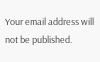Your email address will not be published.